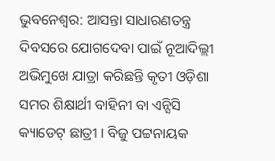ଭୁବନେଶ୍ବର: ଆସନ୍ତା ସାଧାରଣତନ୍ତ୍ର ଦିବସରେ ଯୋଗଦେବା ପାଇଁ ନୂଆଦିଲ୍ଲୀ ଅଭିମୁଖେ ଯାତ୍ରା କରିଛନ୍ତି କୃତୀ ଓଡ଼ିଶା ସମର ଶିକ୍ଷାର୍ଥୀ ବାହିନୀ ବା ଏନ୍ସିସି କ୍ୟାଡେଟ୍ ଛାତ୍ରୀ । ବିଜୁ ପଟ୍ଟନାୟକ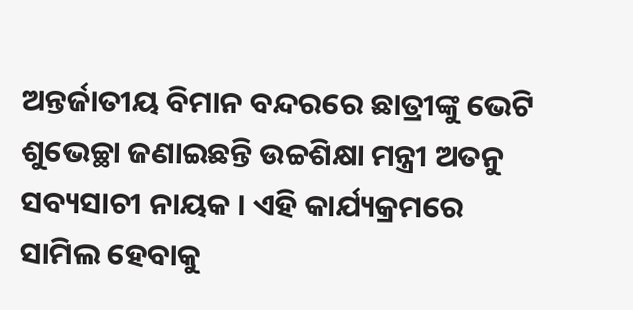ଅନ୍ତର୍ଜାତୀୟ ବିମାନ ବନ୍ଦରରେ ଛାତ୍ରୀଙ୍କୁ ଭେଟି ଶୁଭେଚ୍ଛା ଜଣାଇଛନ୍ତି ଉଚ୍ଚଶିକ୍ଷା ମନ୍ତ୍ରୀ ଅତନୁ ସବ୍ୟସାଚୀ ନାୟକ । ଏହି କାର୍ଯ୍ୟକ୍ରମରେ ସାମିଲ ହେବାକୁ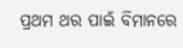ପ୍ରଥମ ଥର ପାଇଁ ବିମାନରେ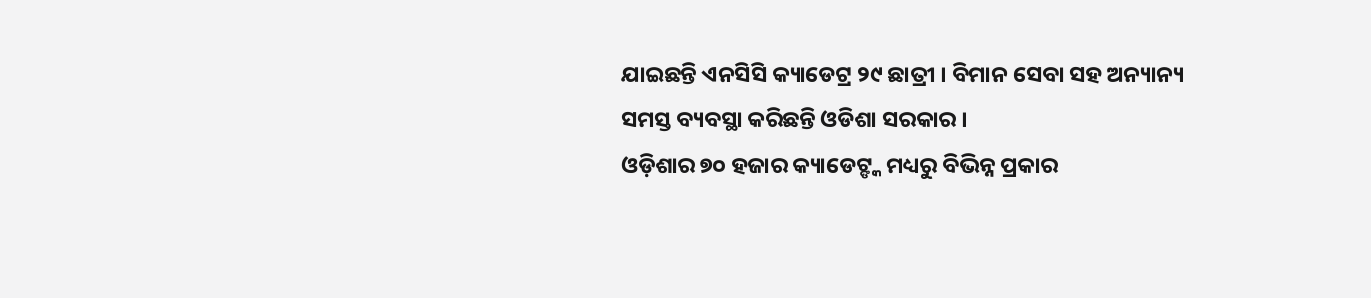ଯାଇଛନ୍ତି ଏନସିସି କ୍ୟାଡେଟ୍ର ୨୯ ଛାତ୍ରୀ । ବିମାନ ସେବା ସହ ଅନ୍ୟାନ୍ୟ ସମସ୍ତ ବ୍ୟବସ୍ଥା କରିଛନ୍ତି ଓଡିଶା ସରକାର ।
ଓଡ଼ିଶାର ୭୦ ହଜାର କ୍ୟାଡେଟ୍ଙ୍କ ମଧ୍ୟରୁ ବିଭିନ୍ନ ପ୍ରକାର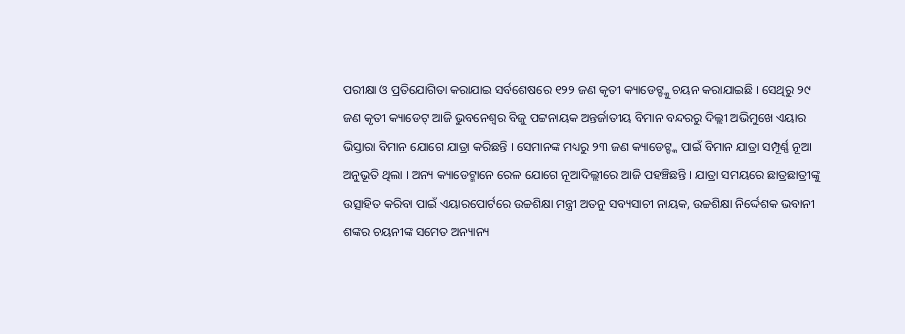ପରୀକ୍ଷା ଓ ପ୍ରତିଯୋଗିତା କରାଯାଇ ସର୍ବଶେଷରେ ୧୨୨ ଜଣ କୃତୀ କ୍ୟାଡେଟ୍ଙ୍କୁ ଚୟନ କରାଯାଇଛି । ସେଥିରୁ ୨୯ ଜଣ କୃତୀ କ୍ୟାଡେଟ୍ ଆଜି ଭୁବନେଶ୍ବର ବିଜୁ ପଟ୍ଟନାୟକ ଅନ୍ତର୍ଜାତୀୟ ବିମାନ ବନ୍ଦରରୁ ଦିଲ୍ଲୀ ଅଭିମୁଖେ ଏୟାର ଭିସ୍ତାରା ବିମାନ ଯୋଗେ ଯାତ୍ରା କରିଛନ୍ତି । ସେମାନଙ୍କ ମଧ୍ୟରୁ ୨୩ ଜଣ କ୍ୟାଡେଟ୍ଙ୍କ ପାଇଁ ବିମାନ ଯାତ୍ରା ସମ୍ପୂର୍ଣ୍ଣ ନୂଆ ଅନୁଭୂତି ଥିଲା । ଅନ୍ୟ କ୍ୟାଡେଟ୍ମାନେ ରେଳ ଯୋଗେ ନୂଆଦିଲ୍ଲୀରେ ଆଜି ପହଞ୍ଚିଛନ୍ତି । ଯାତ୍ରା ସମୟରେ ଛାତ୍ରଛାତ୍ରୀଙ୍କୁ ଉତ୍ସାହିତ କରିବା ପାଇଁ ଏୟାରପୋର୍ଟରେ ଉଚ୍ଚଶିକ୍ଷା ମନ୍ତ୍ରୀ ଅତନୁ ସବ୍ୟସାଚୀ ନାୟକ, ଉଚ୍ଚଶିକ୍ଷା ନିର୍ଦ୍ଦେଶକ ଭବାନୀ ଶଙ୍କର ଚୟନୀଙ୍କ ସମେତ ଅନ୍ୟାନ୍ୟ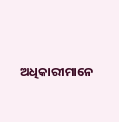ଅଧିକାରୀମାନେ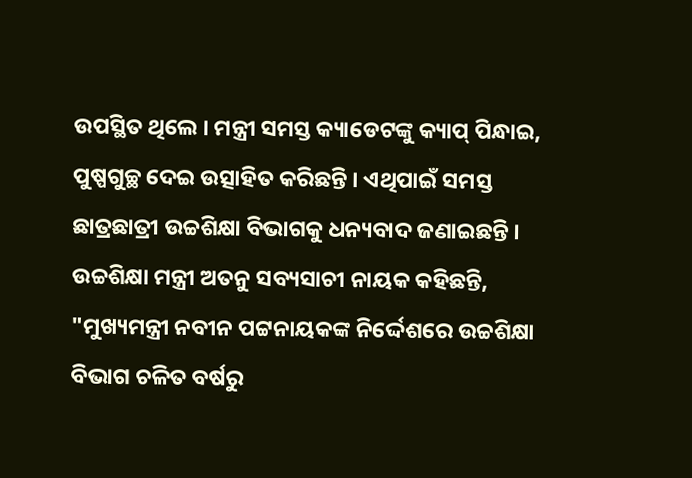ଉପସ୍ଥିତ ଥିଲେ । ମନ୍ତ୍ରୀ ସମସ୍ତ କ୍ୟାଡେଟଙ୍କୁ କ୍ୟାପ୍ ପିନ୍ଧାଇ, ପୁଷ୍ପଗୁଚ୍ଛ ଦେଇ ଉତ୍ସାହିତ କରିଛନ୍ତି । ଏଥିପାଇଁ ସମସ୍ତ ଛାତ୍ରଛାତ୍ରୀ ଉଚ୍ଚଶିକ୍ଷା ବିଭାଗକୁ ଧନ୍ୟବାଦ ଜଣାଇଛନ୍ତି ।
ଉଚ୍ଚଶିକ୍ଷା ମନ୍ତ୍ରୀ ଅତନୁ ସବ୍ୟସାଚୀ ନାୟକ କହିଛନ୍ତି, "ମୁଖ୍ୟମନ୍ତ୍ରୀ ନବୀନ ପଟ୍ଟନାୟକଙ୍କ ନିର୍ଦ୍ଦେଶରେ ଉଚ୍ଚଶିକ୍ଷା ବିଭାଗ ଚଳିତ ବର୍ଷରୁ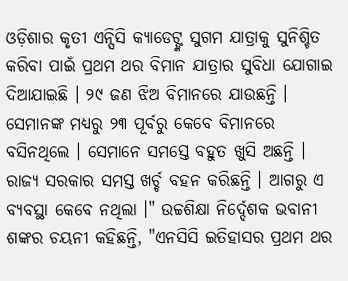ଓଡ଼ିଶାର କୃତୀ ଏନ୍ସିସି କ୍ୟାଡେଟ୍ଙ୍କ ସୁଗମ ଯାତ୍ରାକୁ ସୁନିଶ୍ଚିତ କରିବା ପାଇଁ ପ୍ରଥମ ଥର ବିମାନ ଯାତ୍ରାର ସୁବିଧା ଯୋଗାଇ ଦିଆଯାଇଛି । ୨୯ ଜଣ ଝିଅ ବିମାନରେ ଯାଉଛନ୍ତି । ସେମାନଙ୍କ ମଧ୍ୟରୁ ୨୩ ପୂର୍ବରୁ କେବେ ବିମାନରେ ବସିନଥିଲେ । ସେମାନେ ସମସ୍ତେ ବହୁତ ଖୁସି ଅଛନ୍ତି । ରାଜ୍ୟ ସରକାର ସମସ୍ତ ଖର୍ଚ୍ଚ ବହନ କରିଛନ୍ତି । ଆଗରୁ ଏ ବ୍ୟବସ୍ଥା କେବେ ନଥିଲା ।" ଉଚ୍ଚଶିକ୍ଷା ନିର୍ଦ୍ଦେଶକ ଭବାନୀ ଶଙ୍କର ଚୟନୀ କହିଛନ୍ତି, "ଏନସିସି ଇତିହାସର ପ୍ରଥମ ଥର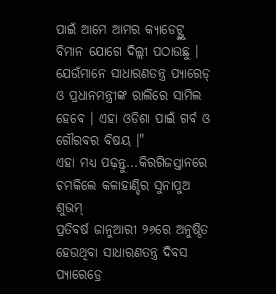ପାଇଁ ଆମେ ଆମର କ୍ୟାଡେଟ୍ଙ୍କୁ ବିମାନ ଯୋଗେ ଦିଲ୍ଲୀ ପଠାଉଛୁ । ଯେଉଁମାନେ ସାଧାରଣତନ୍ତ୍ର ପ୍ୟାରେଡ୍ ଓ ପ୍ରଧାନମନ୍ତ୍ରୀଙ୍କ ରାଲିରେ ସାମିଲ ହେବେ । ଏହା ଓଡିଶା ପାଇଁ ଗର୍ବ ଓ ଗୌରବର ବିଷୟ ।"
ଏହା ମଧ୍ୟ ପଢ଼ନ୍ତୁ...କିରଗିଜସ୍ତାନରେ ଚମକିଲେ କଳାହାଣ୍ଡିର ସୁନାପୁଅ ଶୁଭମ୍
ପ୍ରତିବର୍ଷ ଜାନୁଆରୀ ୨୬ରେ ଅନୁଷ୍ଠିତ ହେଉଥିବା ସାଧାରଣତନ୍ତ୍ର ଦିବସ ପ୍ୟାରେଡ୍ରେ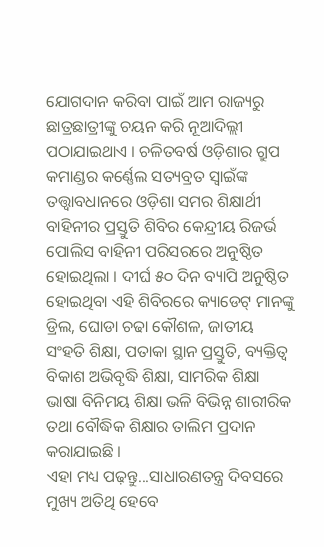ଯୋଗଦାନ କରିବା ପାଇଁ ଆମ ରାଜ୍ୟରୁ ଛାତ୍ରଛାତ୍ରୀଙ୍କୁ ଚୟନ କରି ନୂଆଦିଲ୍ଲୀ ପଠାଯାଇଥାଏ । ଚଳିତବର୍ଷ ଓଡ଼ିଶାର ଗ୍ରୁପ କମାଣ୍ଡର କର୍ଣ୍ଣେଲ ସତ୍ୟବ୍ରତ ସ୍ଵାଇଁଙ୍କ ତତ୍ତ୍ଵାବଧାନରେ ଓଡ଼ିଶା ସମର ଶିକ୍ଷାର୍ଥୀ ବାହିନୀର ପ୍ରସ୍ତୁତି ଶିବିର କେନ୍ଦ୍ରୀୟ ରିଜର୍ଭ ପୋଲିସ ବାହିନୀ ପରିସରରେ ଅନୁଷ୍ଠିତ ହୋଇଥିଲା । ଦୀର୍ଘ ୫୦ ଦିନ ବ୍ୟାପି ଅନୁଷ୍ଠିତ ହୋଇଥିବା ଏହି ଶିବିରରେ କ୍ୟାଡେଟ୍ ମାନଙ୍କୁ ଡ୍ରିଲ, ଘୋଡା ଚଢା କୌଶଳ, ଜାତୀୟ ସଂହତି ଶିକ୍ଷା, ପତାକା ସ୍ଥାନ ପ୍ରସ୍ତୁତି, ବ୍ୟକ୍ତିତ୍ଵ ବିକାଶ ଅଭିବୃଦ୍ଧି ଶିକ୍ଷା, ସାମରିକ ଶିକ୍ଷା ଭାଷା ବିନିମୟ ଶିକ୍ଷା ଭଳି ବିଭିନ୍ନ ଶାରୀରିକ ତଥା ବୌଦ୍ଧିକ ଶିକ୍ଷାର ତାଲିମ ପ୍ରଦାନ କରାଯାଇଛି ।
ଏହା ମଧ୍ୟ ପଢ଼ନ୍ତୁ...ସାଧାରଣତନ୍ତ୍ର ଦିବସରେ ମୁଖ୍ୟ ଅତିଥି ହେବେ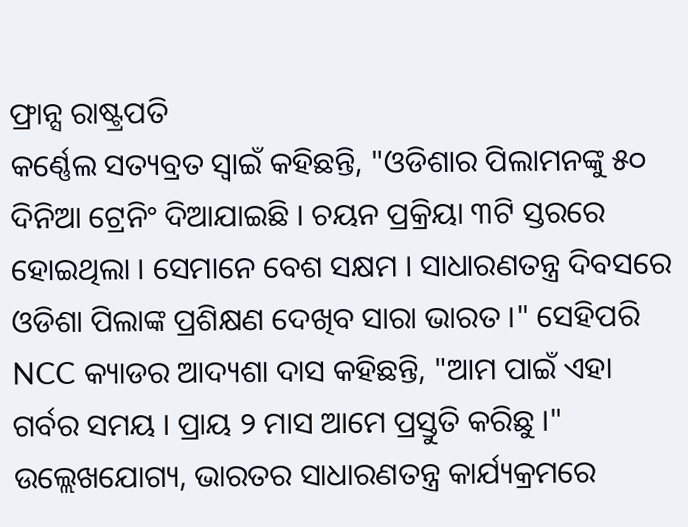ଫ୍ରାନ୍ସ ରାଷ୍ଟ୍ରପତି
କର୍ଣ୍ଣେଲ ସତ୍ୟବ୍ରତ ସ୍ଵାଇଁ କହିଛନ୍ତି, "ଓଡିଶାର ପିଲାମନଙ୍କୁ ୫୦ ଦିନିଆ ଟ୍ରେନିଂ ଦିଆଯାଇଛି । ଚୟନ ପ୍ରକ୍ରିୟା ୩ଟି ସ୍ତରରେ ହୋଇଥିଲା । ସେମାନେ ବେଶ ସକ୍ଷମ । ସାଧାରଣତନ୍ତ୍ର ଦିବସରେ ଓଡିଶା ପିଲାଙ୍କ ପ୍ରଶିକ୍ଷଣ ଦେଖିବ ସାରା ଭାରତ ।" ସେହିପରି NCC କ୍ୟାଡର ଆଦ୍ୟଶା ଦାସ କହିଛନ୍ତି, "ଆମ ପାଇଁ ଏହା ଗର୍ବର ସମୟ । ପ୍ରାୟ ୨ ମାସ ଆମେ ପ୍ରସ୍ତୁତି କରିଛୁ ।" ଉଲ୍ଲେଖଯୋଗ୍ୟ, ଭାରତର ସାଧାରଣତନ୍ତ୍ର କାର୍ଯ୍ୟକ୍ରମରେ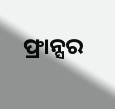ଫ୍ରାନ୍ସର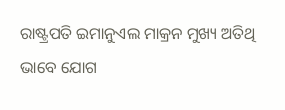ରାଷ୍ଟ୍ରପତି ଇମାନୁଏଲ ମାକ୍ରନ ମୁଖ୍ୟ ଅତିଥି ଭାବେ ଯୋଗ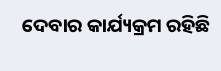ଦେବାର କାର୍ଯ୍ୟକ୍ରମ ରହିଛି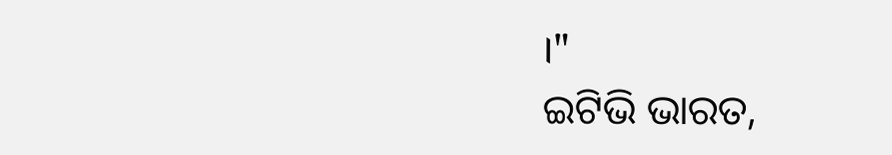।"
ଇଟିଭି ଭାରତ,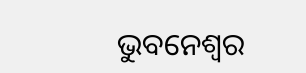ଭୁବନେଶ୍ବର